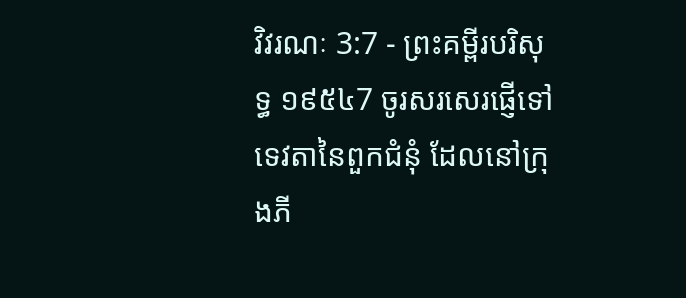វិវរណៈ 3:7 - ព្រះគម្ពីរបរិសុទ្ធ ១៩៥៤7 ចូរសរសេរផ្ញើទៅទេវតានៃពួកជំនុំ ដែលនៅក្រុងភី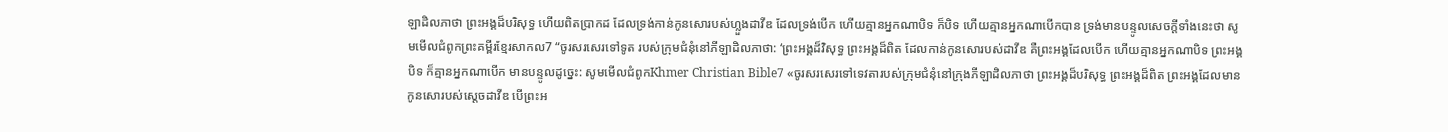ឡាដិលភាថា ព្រះអង្គដ៏បរិសុទ្ធ ហើយពិតប្រាកដ ដែលទ្រង់កាន់កូនសោរបស់ហ្លួងដាវីឌ ដែលទ្រង់បើក ហើយគ្មានអ្នកណាបិទ ក៏បិទ ហើយគ្មានអ្នកណាបើកបាន ទ្រង់មានបន្ទូលសេចក្ដីទាំងនេះថា សូមមើលជំពូកព្រះគម្ពីរខ្មែរសាកល7 “ចូរសរសេរទៅទូត របស់ក្រុមជំនុំនៅភីឡាដិលភាថា: ‘ព្រះអង្គដ៏វិសុទ្ធ ព្រះអង្គដ៏ពិត ដែលកាន់កូនសោរបស់ដាវីឌ គឺព្រះអង្គដែលបើក ហើយគ្មានអ្នកណាបិទ ព្រះអង្គបិទ ក៏គ្មានអ្នកណាបើក មានបន្ទូលដូច្នេះ: សូមមើលជំពូកKhmer Christian Bible7 «ចូរសរសេរទៅទេវតារបស់ក្រុមជំនុំនៅក្រុងភីឡាដិលភាថា ព្រះអង្គដ៏បរិសុទ្ធ ព្រះអង្គដ៏ពិត ព្រះអង្គដែលមានកូនសោរបស់ស្ដេចដាវីឌ បើព្រះអ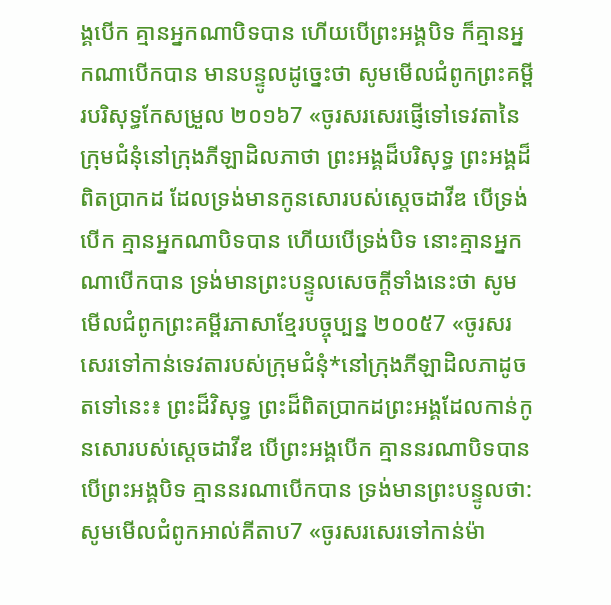ង្គបើក គ្មានអ្នកណាបិទបាន ហើយបើព្រះអង្គបិទ ក៏គ្មានអ្នកណាបើកបាន មានបន្ទូលដូច្នេះថា សូមមើលជំពូកព្រះគម្ពីរបរិសុទ្ធកែសម្រួល ២០១៦7 «ចូរសរសេរផ្ញើទៅទេវតានៃក្រុមជំនុំនៅក្រុងភីឡាដិលភាថា ព្រះអង្គដ៏បរិសុទ្ធ ព្រះអង្គដ៏ពិតប្រាកដ ដែលទ្រង់មានកូនសោរបស់ស្តេចដាវីឌ បើទ្រង់បើក គ្មានអ្នកណាបិទបាន ហើយបើទ្រង់បិទ នោះគ្មានអ្នកណាបើកបាន ទ្រង់មានព្រះបន្ទូលសេចក្ដីទាំងនេះថា សូមមើលជំពូកព្រះគម្ពីរភាសាខ្មែរបច្ចុប្បន្ន ២០០៥7 «ចូរសរសេរទៅកាន់ទេវតារបស់ក្រុមជំនុំ*នៅក្រុងភីឡាដិលភាដូចតទៅនេះ៖ ព្រះដ៏វិសុទ្ធ ព្រះដ៏ពិតប្រាកដព្រះអង្គដែលកាន់កូនសោរបស់ស្ដេចដាវីឌ បើព្រះអង្គបើក គ្មាននរណាបិទបាន បើព្រះអង្គបិទ គ្មាននរណាបើកបាន ទ្រង់មានព្រះបន្ទូលថា: សូមមើលជំពូកអាល់គីតាប7 «ចូរសរសេរទៅកាន់ម៉ា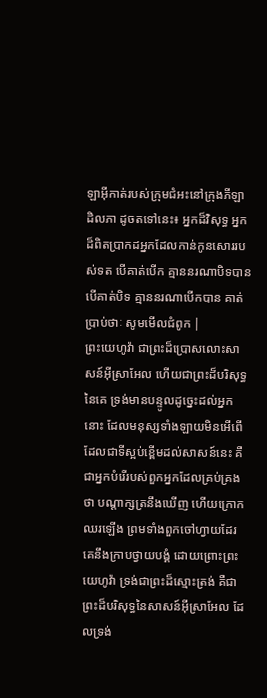ឡាអ៊ីកាត់របស់ក្រុមជំអះនៅក្រុងភីឡាដិលភា ដូចតទៅនេះ៖ អ្នកដ៏វិសុទ្ធ អ្នកដ៏ពិតប្រាកដអ្នកដែលកាន់កូនសោររបស់ទត បើគាត់បើក គ្មាននរណាបិទបាន បើគាត់បិទ គ្មាននរណាបើកបាន គាត់ប្រាប់ថាៈ សូមមើលជំពូក |
ព្រះយេហូវ៉ា ជាព្រះដ៏ប្រោសលោះសាសន៍អ៊ីស្រាអែល ហើយជាព្រះដ៏បរិសុទ្ធនៃគេ ទ្រង់មានបន្ទូលដូច្នេះដល់អ្នកនោះ ដែលមនុស្សទាំងឡាយមិនអើពើ ដែលជាទីស្អប់ខ្ពើមដល់សាសន៍នេះ គឺជាអ្នកបំរើរបស់ពួកអ្នកដែលគ្រប់គ្រងថា បណ្តាក្សត្រនឹងឃើញ ហើយក្រោកឈរឡើង ព្រមទាំងពួកចៅហ្វាយដែរ គេនឹងក្រាបថ្វាយបង្គំ ដោយព្រោះព្រះយេហូវ៉ា ទ្រង់ជាព្រះដ៏ស្មោះត្រង់ គឺជាព្រះដ៏បរិសុទ្ធនៃសាសន៍អ៊ីស្រាអែល ដែលទ្រង់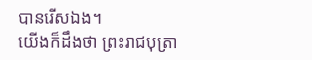បានរើសឯង។
យើងក៏ដឹងថា ព្រះរាជបុត្រា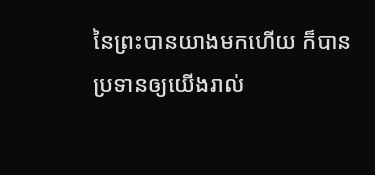នៃព្រះបានយាងមកហើយ ក៏បានប្រទានឲ្យយើងរាល់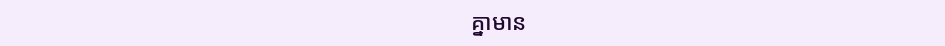គ្នាមាន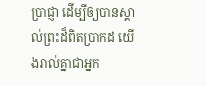ប្រាជ្ញា ដើម្បីឲ្យបានស្គាល់ព្រះដ៏ពិតប្រាកដ យើងរាល់គ្នាជាអ្នក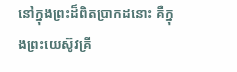នៅក្នុងព្រះដ៏ពិតប្រាកដនោះ គឺក្នុងព្រះយេស៊ូវគ្រី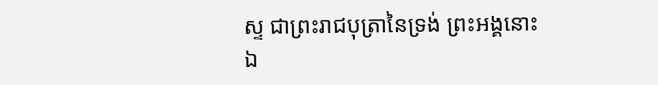ស្ទ ជាព្រះរាជបុត្រានៃទ្រង់ ព្រះអង្គនោះឯ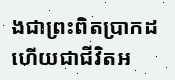ងជាព្រះពិតប្រាកដ ហើយជាជីវិតអ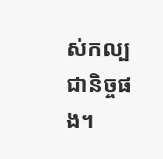ស់កល្បជានិច្ចផង។